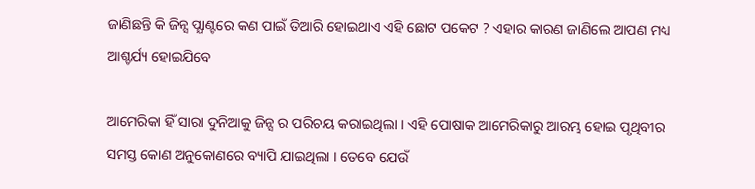ଜାଣିଛନ୍ତି କି ଜିନ୍ସ ପ୍ଯାଣ୍ଟରେ କଣ ପାଇଁ ତିଆରି ହୋଇଥାଏ ଏହି ଛୋଟ ପକେଟ ? ଏହାର କାରଣ ଜାଣିଲେ ଆପଣ ମଧ୍ୟ ଆଶ୍ଚର୍ଯ୍ୟ ହୋଇଯିବେ

ଆମେରିକା ହିଁ ସାରା ଦୁନିଆକୁ ଜିନ୍ସ ର ପରିଚୟ କରାଇଥିଲା । ଏହି ପୋଷାକ ଆମେରିକାରୁ ଆରମ୍ଭ ହୋଇ ପୃଥିବୀର ସମସ୍ତ କୋଣ ଅନୁକୋଣରେ ବ୍ୟାପି ଯାଇଥିଲା । ତେବେ ଯେଉଁ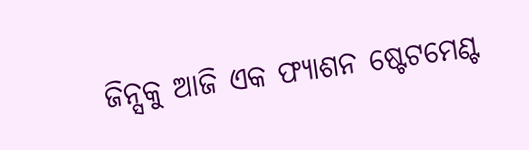ଜିନ୍ସକୁ ଆଜି ଏକ ଫ୍ୟାଶନ ଷ୍ଟେଟମେଣ୍ଟ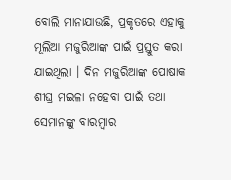ବୋଲି ମାନାଯାଉଛି, ପ୍ରକୃତରେ ଏହାକୁ ମୂଲିଆ ମଜୁରିଆଙ୍କ ପାଇଁ ପ୍ରସ୍ତୁତ କରା ଯାଇଥିଲା । ଦିନ ମଜୁରିଆଙ୍କ ପୋଷାକ ଶୀଘ୍ର ମଇଳା ନହେବା ପାଇଁ ତଥା ସେମାନଙ୍କୁ ବାରମ୍ବାର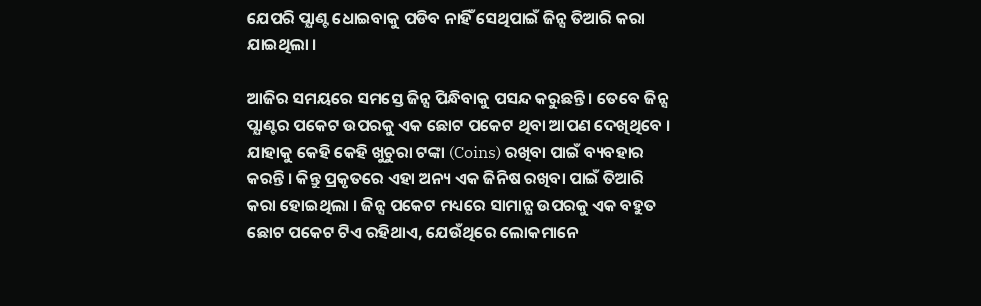ଯେପରି ପ୍ଯାଣ୍ଟ ଧୋଇବାକୁ ପଡିବ ନାହିଁ ସେଥିପାଇଁ ଜିନ୍ସ ତିଆରି କରା ଯାଇଥିଲା ।

ଆଜିର ସମୟରେ ସମସ୍ତେ ଜିନ୍ସ ପିନ୍ଧିବାକୁ ପସନ୍ଦ କରୁଛନ୍ତି । ତେବେ ଜିନ୍ସ ପ୍ଯାଣ୍ଟର ପକେଟ ଉପରକୁ ଏକ ଛୋଟ ପକେଟ ଥିବା ଆପଣ ଦେଖିଥିବେ । ଯାହାକୁ କେହି କେହି ଖୁଚୁରା ଟଙ୍କା (Coins) ରଖିବା ପାଇଁ ବ୍ୟବହାର କରନ୍ତି । କିନ୍ତୁ ପ୍ରକୃତରେ ଏହା ଅନ୍ୟ ଏକ ଜିନିଷ ରଖିବା ପାଇଁ ତିଆରି କରା ହୋଇଥିଲା । ଜିନ୍ସ ପକେଟ ମଧ୍ୟରେ ସାମାନ୍ଯ ଉପରକୁ ଏକ ବହୁତ ଛୋଟ ପକେଟ ଟିଏ ରହିଥାଏ, ଯେଉଁଥିରେ ଲୋକମାନେ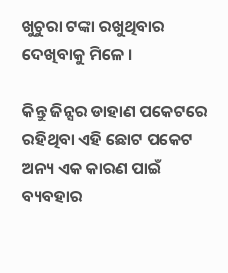ଖୁଚୁରା ଟଙ୍କା ରଖୁଥିବାର ଦେଖିବାକୁ ମିଳେ ।

କିନ୍ତୁ ଜିନ୍ସର ଡାହାଣ ପକେଟରେ ରହିଥିବା ଏହି ଛୋଟ ପକେଟ ଅନ୍ୟ ଏକ କାରଣ ପାଇଁ ବ୍ୟବହାର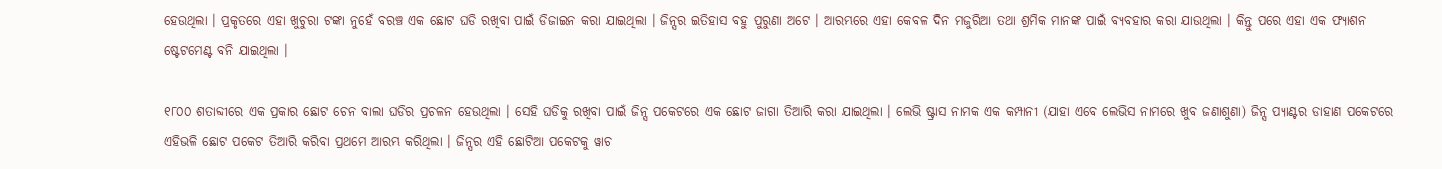ହେଉଥିଲା । ପ୍ରକୃତରେ ଏହା ଖୁଚୁରା ଟଙ୍କା ନୁହେଁ ବରଞ୍ଚ ଏକ ଛୋଟ ଘଡି ରଖିବା ପାଇଁ ଡିଜାଇନ କରା ଯାଇଥିଲା । ଜିନ୍ସର ଇତିହାସ ବହୁ ପୁରୁଣା ଅଟେ । ଆରମ୍ଭରେ ଏହା କେବଳ ଦିନ ମଜୁରିଆ ତଥା ଶ୍ରମିକ ମାନଙ୍କ ପାଇଁ ବ୍ୟବହାର କରା ଯାଉଥିଲା । କିନ୍ତୁ ପରେ ଏହା ଏକ ଫ୍ୟାଶନ ଷ୍ଟେଟମେଣ୍ଟ ବନି ଯାଇଥିଲା ।

୧୮୦୦ ଶତାବ୍ଦୀରେ ଏକ ପ୍ରକାର ଛୋଟ ଚେନ ବାଲା ଘଡିର ପ୍ରଚଳନ ହେଉଥିଲା । ସେହି ଘଡିକୁ ରଖିବା ପାଇଁ ଜିନ୍ସ ପକେଟରେ ଏକ ଛୋଟ ଜାଗା ତିଆରି କରା ଯାଇଥିଲା । ଲେଭି ଷ୍ଟ୍ରାସ ନାମକ ଏକ କମ୍ପାନୀ (ଯାହା ଏବେ ଲେଭିସ ନାମରେ ଖୁବ ଜଣାଶୁଣା) ଜିନ୍ସ ପ୍ଯାଣ୍ଟର ଡାହାଣ ପକେଟରେ ଏହିଭଳି ଛୋଟ ପକେଟ ତିଆରି କରିବା ପ୍ରଥମେ ଆରମ୍ଭ କରିଥିଲା । ଜିନ୍ସର ଏହି ଛୋଟିଆ ପକେଟକୁ ୱାଚ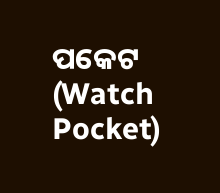ପକେଟ (Watch Pocket)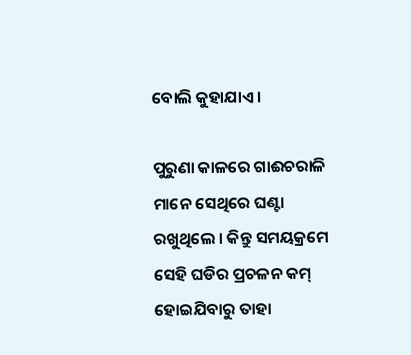ବୋଲି କୁହାଯାଏ ।

ପୁରୁଣା କାଳରେ ଗାଈଚରାଳି ମାନେ ସେଥିରେ ଘଣ୍ଟା ରଖୁଥିଲେ । କିନ୍ତୁ ସମୟକ୍ରମେ ସେହି ଘଡିର ପ୍ରଚଳନ କମ୍ ହୋଇଯିବାରୁ ତାହା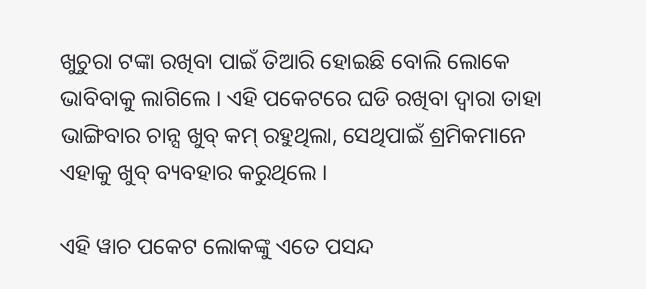ଖୁଚୁରା ଟଙ୍କା ରଖିବା ପାଇଁ ତିଆରି ହୋଇଛି ବୋଲି ଲୋକେ ଭାବିବାକୁ ଲାଗିଲେ । ଏହି ପକେଟରେ ଘଡି ରଖିବା ଦ୍ଵାରା ତାହା ଭାଙ୍ଗିବାର ଚାନ୍ସ ଖୁବ୍ କମ୍ ରହୁଥିଲା, ସେଥିପାଇଁ ଶ୍ରମିକମାନେ ଏହାକୁ ଖୁବ୍ ବ୍ୟବହାର କରୁଥିଲେ ।

ଏହି ୱାଚ ପକେଟ ଲୋକଙ୍କୁ ଏତେ ପସନ୍ଦ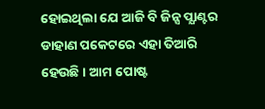ହୋଇଥିଲା ଯେ ଆଜି ବି ଜିନ୍ସ ପ୍ଯାଣ୍ଟର ଡାହାଣ ପକେଟରେ ଏହା ତିଆରି ହେଉଛି । ଆମ ପୋଷ୍ଟ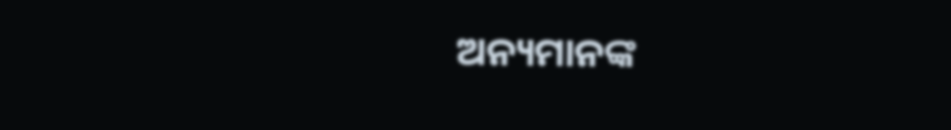ଅନ୍ୟମାନଙ୍କ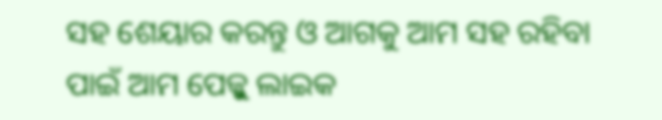ସହ ଶେୟାର କରନ୍ତୁ ଓ ଆଗକୁ ଆମ ସହ ରହିବା ପାଇଁ ଆମ ପେଜ୍କୁ ଲାଇକ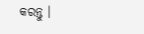କରନ୍ତୁ ।